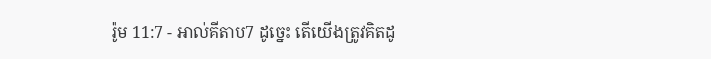រ៉ូម 11:7 - អាល់គីតាប7 ដូច្នេះ តើយើងត្រូវគិតដូ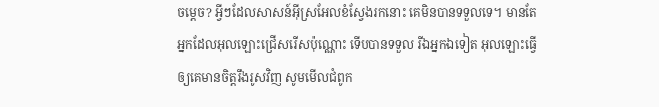ចម្ដេច? អ្វីៗដែលសាសន៍អ៊ីស្រអែលខំស្វែងរកនោះ គេមិនបានទទួលទេ។ មានតែអ្នកដែលអុលឡោះជ្រើសរើសប៉ុណ្ណោះ ទើបបានទទួល រីឯអ្នកឯទៀត អុលឡោះធ្វើឲ្យគេមានចិត្ដរឹងរូសវិញ សូមមើលជំពូក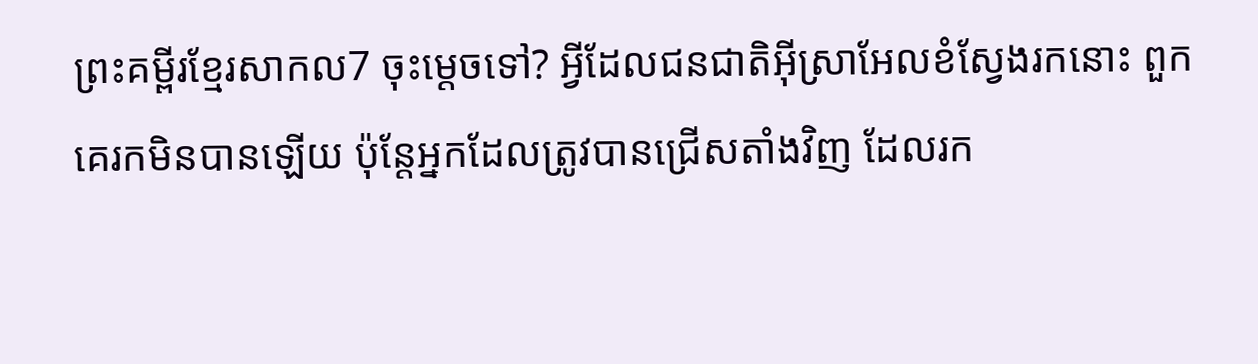ព្រះគម្ពីរខ្មែរសាកល7 ចុះម្ដេចទៅ? អ្វីដែលជនជាតិអ៊ីស្រាអែលខំស្វែងរកនោះ ពួកគេរកមិនបានឡើយ ប៉ុន្តែអ្នកដែលត្រូវបានជ្រើសតាំងវិញ ដែលរក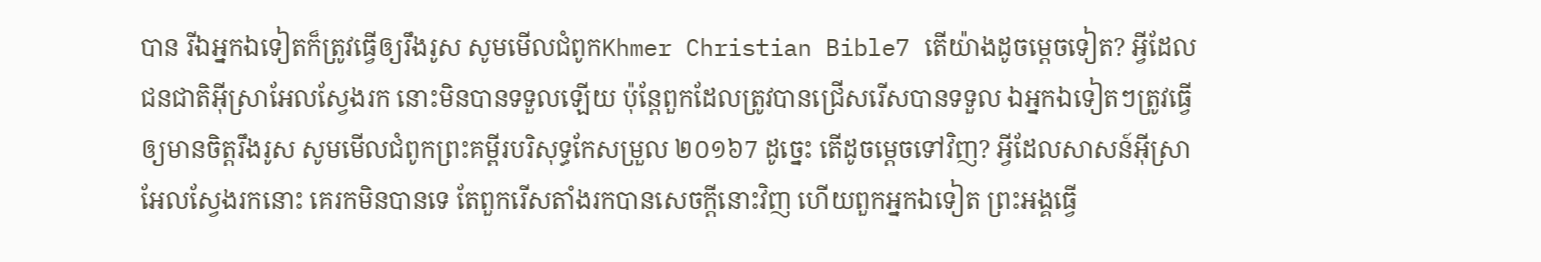បាន រីឯអ្នកឯទៀតក៏ត្រូវធ្វើឲ្យរឹងរូស សូមមើលជំពូកKhmer Christian Bible7 តើយ៉ាងដូចម្ដេចទៀត? អ្វីដែលជនជាតិអ៊ីស្រាអែលស្វែងរក នោះមិនបានទទួលឡើយ ប៉ុន្ដែពួកដែលត្រូវបានជ្រើសរើសបានទទួល ឯអ្នកឯទៀតៗត្រូវធ្វើឲ្យមានចិត្ដរឹងរូស សូមមើលជំពូកព្រះគម្ពីរបរិសុទ្ធកែសម្រួល ២០១៦7 ដូច្នេះ តើដូចម្តេចទៅវិញ? អ្វីដែលសាសន៍អ៊ីស្រាអែលស្វែងរកនោះ គេរកមិនបានទេ តែពួករើសតាំងរកបានសេចក្តីនោះវិញ ហើយពួកអ្នកឯទៀត ព្រះអង្គធ្វើ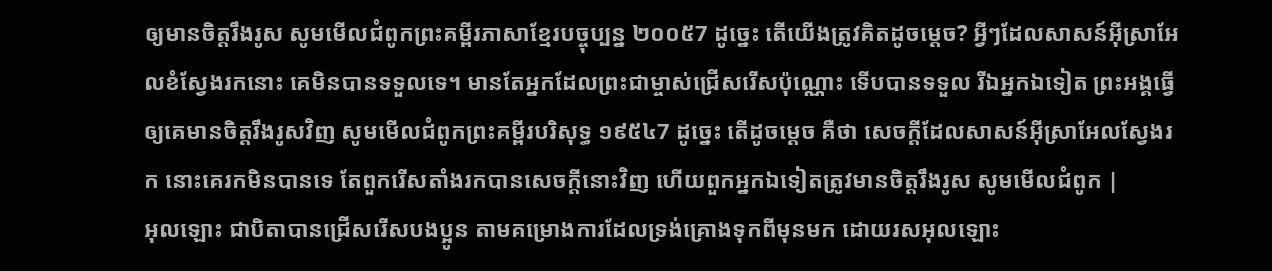ឲ្យមានចិត្តរឹងរូស សូមមើលជំពូកព្រះគម្ពីរភាសាខ្មែរបច្ចុប្បន្ន ២០០៥7 ដូច្នេះ តើយើងត្រូវគិតដូចម្ដេច? អ្វីៗដែលសាសន៍អ៊ីស្រាអែលខំស្វែងរកនោះ គេមិនបានទទួលទេ។ មានតែអ្នកដែលព្រះជាម្ចាស់ជ្រើសរើសប៉ុណ្ណោះ ទើបបានទទួល រីឯអ្នកឯទៀត ព្រះអង្គធ្វើឲ្យគេមានចិត្តរឹងរូសវិញ សូមមើលជំពូកព្រះគម្ពីរបរិសុទ្ធ ១៩៥៤7 ដូច្នេះ តើដូចម្តេច គឺថា សេចក្ដីដែលសាសន៍អ៊ីស្រាអែលស្វែងរក នោះគេរកមិនបានទេ តែពួករើសតាំងរកបានសេចក្ដីនោះវិញ ហើយពួកអ្នកឯទៀតត្រូវមានចិត្តរឹងរូស សូមមើលជំពូក |
អុលឡោះ ជាបិតាបានជ្រើសរើសបងប្អូន តាមគម្រោងការដែលទ្រង់គ្រោងទុកពីមុនមក ដោយរសអុលឡោះ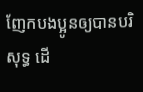ញែកបងប្អូនឲ្យបានបរិសុទ្ធ ដើ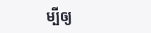ម្បីឲ្យ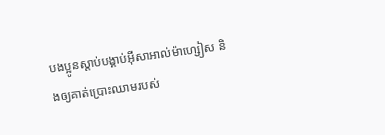បងប្អូនស្ដាប់បង្គាប់អ៊ីសាអាល់ម៉ាហ្សៀស និងឲ្យគាត់ប្រោះឈាមរបស់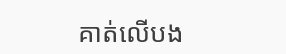គាត់លើបង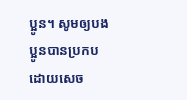ប្អូន។ សូមឲ្យបងប្អូនបានប្រកបដោយសេច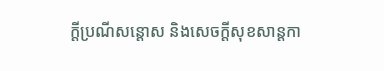ក្តីប្រណីសន្តោស និងសេចក្ដីសុខសាន្ដកា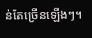ន់តែច្រើនឡើងៗ។